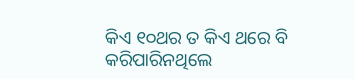କିଏ ୧୦ଥର ତ କିଏ ଥରେ ବି କରିପାରିନଥିଲେ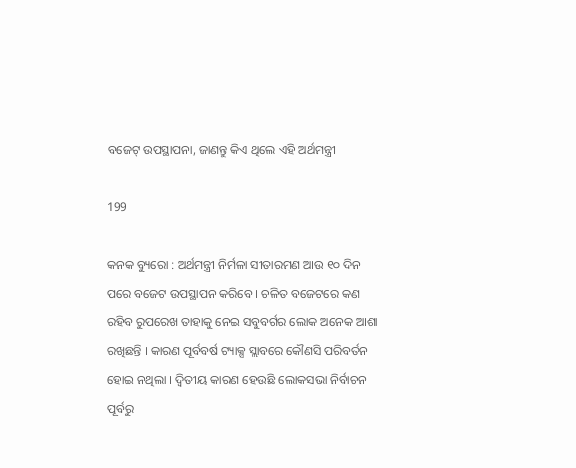ବଜେଟ୍ ଉପସ୍ଥାପନା, ଜାଣନ୍ତୁ କିଏ ଥିଲେ ଏହି ଅର୍ଥମନ୍ତ୍ରୀ

199

କନକ ବ୍ୟୁରୋ : ଅର୍ଥମନ୍ତ୍ରୀ ନିର୍ମଳା ସୀତାରମଣ ଆଉ ୧୦ ଦିନ ପରେ ବଜେଟ ଉପସ୍ଥାପନ କରିବେ । ଚଳିତ ବଜେଟରେ କଣ ରହିବ ରୁପରେଖ ତାହାକୁ ନେଇ ସବୁବର୍ଗର ଲୋକ ଅନେକ ଆଶା ରଖିଛନ୍ତି । କାରଣ ପୂର୍ବବର୍ଷ ଟ୍ୟାକ୍ସ ସ୍ଲାବରେ କୌଣସି ପରିବର୍ତନ ହୋଇ ନଥିଲା । ଦ୍ୱିତୀୟ କାରଣ ହେଉଛି ଲୋକସଭା ନିର୍ବାଚନ ପୂର୍ବରୁ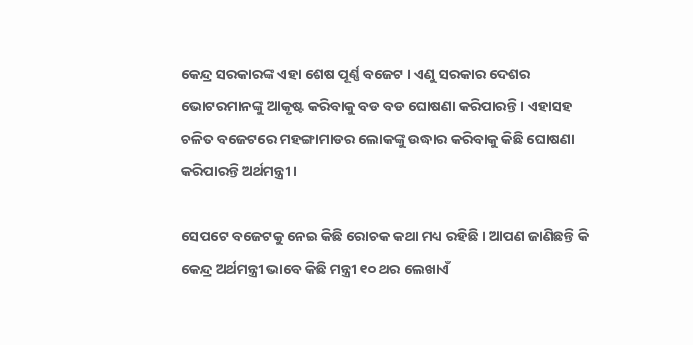କେନ୍ଦ୍ର ସରକାରଙ୍କ ଏହା ଶେଷ ପୂର୍ଣ୍ଣ ବଜେଟ । ଏଣୁ ସରକାର ଦେଶର ଭୋଟରମାନଙ୍କୁ ଆକୃଷ୍ଟ କରିବାକୁ ବଡ ବଡ ଘୋଷଣା କରିପାରନ୍ତି । ଏହାସହ ଚଳିତ ବଜେଟରେ ମହଙ୍ଗାମାଡର ଲୋକଙ୍କୁ ଉଦ୍ଧାର କରିବାକୁ କିଛି ଘୋଷଣା କରିପାରନ୍ତି ଅର୍ଥମନ୍ତ୍ରୀ ।

ସେପଟେ ବଜେଟକୁ ନେଇ କିଛି ରୋଚକ କଥା ମଧ୍ୟ ରହିଛି । ଆପଣ ଜାଣିଛନ୍ତି କି କେନ୍ଦ୍ର ଅର୍ଥମନ୍ତ୍ରୀ ଭାବେ କିଛି ମନ୍ତ୍ରୀ ୧୦ ଥର ଲେଖାଏଁ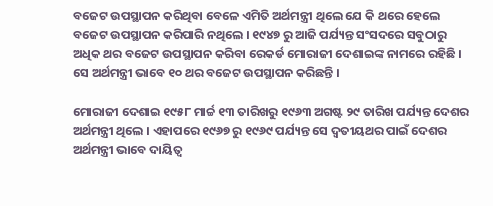ବଜେଟ ଉପସ୍ଥାପନ କରିଥିବା ବେଳେ ଏମିତି ଅର୍ଥମନ୍ତ୍ରୀ ଥିଲେ ଯେ କି ଥରେ ହେଲେ ବଜେଟ ଉପସ୍ଥାପନ କରିପାରି ନଥିଲେ । ୧୯୪୭ ରୁ ଆଜି ପର୍ଯ୍ୟନ୍ତ ସଂସଦରେ ସବୁଠାରୁ ଅଧିକ ଥର ବଜେଟ ଉପସ୍ଥାପନ କରିବା ରେକର୍ଡ ମୋରାଜୀ ଦେଶାଇଙ୍କ ନାମରେ ରହିଛି । ସେ ଅର୍ଥମନ୍ତ୍ରୀ ଭାବେ ୧୦ ଥର ବଜେଟ ଉପସ୍ଥାପନ କରିଛନ୍ତି ।

ମୋରାଜୀ ଦେଶାଇ ୧୯୫୮ ମାର୍ଚ୍ଚ ୧୩ ତାରିଖରୁ ୧୯୬୩ ଅଗଷ୍ଟ ୨୯ ତାରିଖ ପର୍ଯ୍ୟନ୍ତ ଦେଶର ଅର୍ଥମନ୍ତ୍ରୀ ଥିଲେ । ଏହାପରେ ୧୯୬୭ ରୁ ୧୯୬୯ ପର୍ଯ୍ୟନ୍ତ ସେ ଦ୍ୱତୀୟଥର ପାଇଁ ଦେଶର ଅର୍ଥମନ୍ତ୍ରୀ ଭାବେ ଦାୟିତ୍ୱ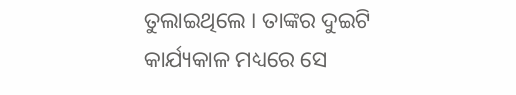ତୁଲାଇଥିଲେ । ତାଙ୍କର ଦୁଇଟି କାର୍ଯ୍ୟକାଳ ମଧ୍ୟରେ ସେ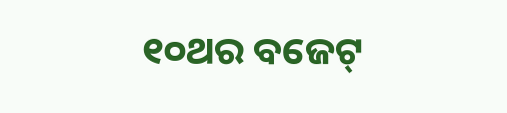୧୦ଥର ବଜେଟ୍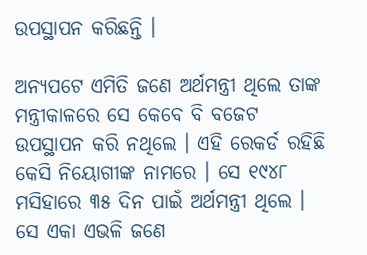ଉପସ୍ଥାପନ କରିଛନ୍ତି ।

ଅନ୍ୟପଟେ ଏମିତି ଜଣେ ଅର୍ଥମନ୍ତ୍ରୀ ଥିଲେ ତାଙ୍କ ମନ୍ତ୍ରୀକାଳରେ ସେ କେବେ ବି ବଜେଟ ଉପସ୍ଥାପନ କରି ନଥିଲେ । ଏହି ରେକର୍ଡ ରହିଛି କେସି ନିୟୋଗୀଙ୍କ ନାମରେ । ସେ ୧୯୪୮ ମସିହାରେ ୩୫ ଦିନ ପାଇଁ ଅର୍ଥମନ୍ତ୍ରୀ ଥିଲେ । ସେ ଏକା ଏଭଳି ଜଣେ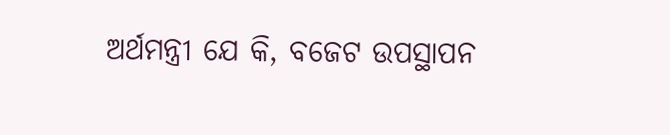ଅର୍ଥମନ୍ତ୍ରୀ ଯେ କି, ବଜେଟ ଉପସ୍ଥାପନ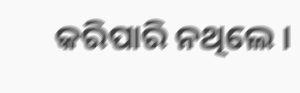କରିପାରି ନଥିଲେ ।